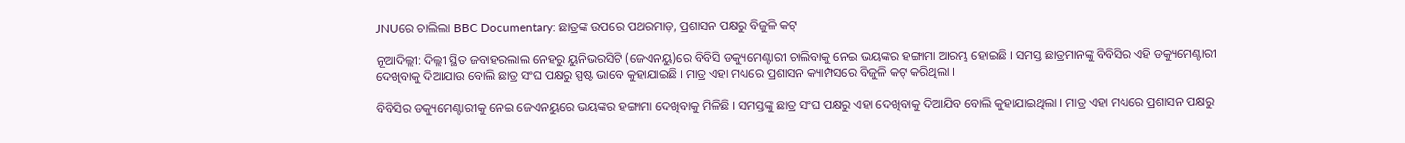JNUରେ ଚାଲିଲା BBC Documentary: ଛାତ୍ରଙ୍କ ଉପରେ ପଥରମାଡ଼, ପ୍ରଶାସନ ପକ୍ଷରୁ ବିଜୁଳି କଟ୍

ନୂଆଦିଲ୍ଲୀ: ଦିଲ୍ଲୀ ସ୍ଥିତ ଜବାହରଲାଲ ନେହରୁ ୟୁନିଭରସିଟି (ଜେଏନୟୁ)ରେ ବିବିସି ଡକ୍ୟୁମେଣ୍ଟାରୀ ଚାଲିବାକୁ ନେଇ ଭୟଙ୍କର ହଙ୍ଗାମା ଆରମ୍ଭ ହୋଇଛି । ସମସ୍ତ ଛାତ୍ରମାନଙ୍କୁ ବିବିସିର ଏହି ଡକ୍ୟୁମେଣ୍ଟାରୀ ଦେଖିବାକୁ ଦିଆଯାଉ ବୋଲି ଛାତ୍ର ସଂଘ ପକ୍ଷରୁ ସ୍ପଷ୍ଟ ଭାବେ କୁହାଯାଇଛି । ମାତ୍ର ଏହା ମଧ୍ୟରେ ପ୍ରଶାସନ କ୍ୟାମ୍ପସରେ ବିଜୁଳି କଟ୍ କରିଥିଲା ।

ବିବିସିର ଡକ୍ୟୁମେଣ୍ଟାରୀକୁ ନେଇ ଜେଏନୟୁରେ ଭୟଙ୍କର ହଙ୍ଗାମା ଦେଖିବାକୁ ମିଳିଛି । ସମସ୍ତଙ୍କୁ ଛାତ୍ର ସଂଘ ପକ୍ଷରୁ ଏହା ଦେଖିବାକୁ ଦିଆଯିବ ବୋଲି କୁହାଯାଇଥିଲା । ମାତ୍ର ଏହା ମଧ୍ୟରେ ପ୍ରଶାସନ ପକ୍ଷରୁ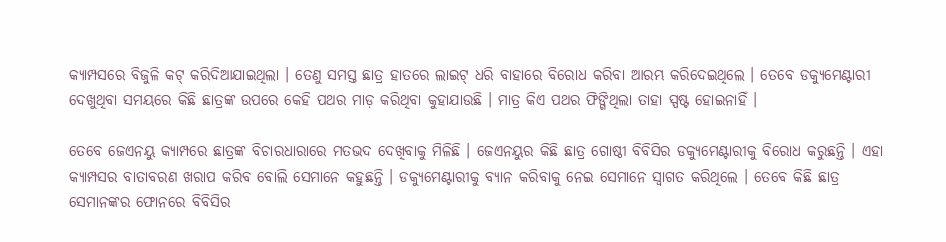କ୍ୟାମ୍ପସରେ ବିଜୁଳି କଟ୍ କରିଦିଆଯାଇଥିଲା । ତେଣୁ ସମସ୍ତ ଛାତ୍ର ହାତରେ ଲାଇଟ୍ ଧରି ବାହାରେ ବିରୋଧ କରିବା ଆରମ୍ଭ କରିଦେଇଥିଲେ । ତେବେ ଡକ୍ୟୁମେଣ୍ଟାରୀ ଦେଖୁଥିବା ସମୟରେ କିଛି ଛାତ୍ରଙ୍କ ଉପରେ କେହି ପଥର ମାଡ଼ କରିଥିବା କୁହାଯାଉଛି । ମାତ୍ର କିଏ ପଥର ଫିଙ୍ଗିଥିଲା ତାହା ସ୍ପଷ୍ଟ ହୋଇନାହିଁ ।

ତେବେ ଜେଏନୟୁ କ୍ୟାମ୍ପରେ ଛାତ୍ରଙ୍କ ବିଚାରଧାରାରେ ମତଭଦ ଦେଖିବାକୁ ମିଳିଛି । ଜେଏନୟୁର କିଛି ଛାତ୍ର ଗୋଷ୍ଠୀ ବିବିସିର ଡକ୍ୟୁମେଣ୍ଟାରୀକୁ ବିରୋଧ କରୁଛନ୍ତି । ଏହା କ୍ୟାମ୍ପସର ବାତାବରଣ ଖରାପ କରିବ ବୋଲି ସେମାନେ କହୁଛନ୍ତି । ଡକ୍ୟୁମେଣ୍ଟାରୀକୁ ବ୍ୟାନ କରିବାକୁ ନେଇ ସେମାନେ ସ୍ୱାଗତ କରିଥିଲେ । ତେବେ କିଛି ଛାତ୍ର ସେମାନଙ୍କର ଫୋନରେ ବିବିସିର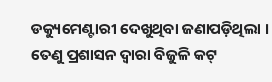ଡକ୍ୟୁମେଣ୍ଟାରୀ ଦେଖୁଥିବା ଜଣାପଡ଼ିଥିଲା । ତେଣୁ ପ୍ରଶାସନ ଦ୍ୱାରା ବିଜୁଳି କଟ୍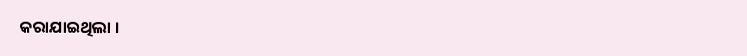କରାଯାଇଥିଲା ।